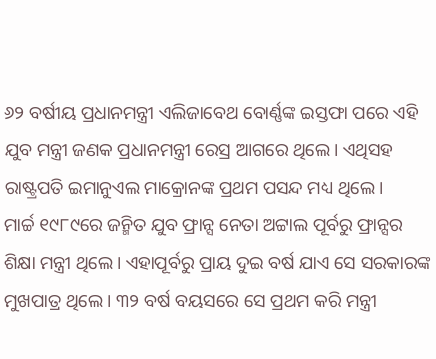୬୨ ବର୍ଷୀୟ ପ୍ରଧାନମନ୍ତ୍ରୀ ଏଲିଜାବେଥ ବୋର୍ଣ୍ଣଙ୍କ ଇସ୍ତଫା ପରେ ଏହି ଯୁବ ମନ୍ତ୍ରୀ ଜଣକ ପ୍ରଧାନମନ୍ତ୍ରୀ ରେସ୍ର ଆଗରେ ଥିଲେ। ଏଥିସହ ରାଷ୍ଟ୍ରପତି ଇମାନୁଏଲ ମାକ୍ରୋନଙ୍କ ପ୍ରଥମ ପସନ୍ଦ ମଧ୍ୟ ଥିଲେ।
ମାର୍ଚ୍ଚ ୧୯୮୯ରେ ଜନ୍ମିତ ଯୁବ ଫ୍ରାନ୍ସ ନେତା ଅଟ୍ଟାଲ ପୂର୍ବରୁ ଫ୍ରାନ୍ସର ଶିକ୍ଷା ମନ୍ତ୍ରୀ ଥିଲେ। ଏହାପୂର୍ବରୁ ପ୍ରାୟ ଦୁଇ ବର୍ଷ ଯାଏ ସେ ସରକାରଙ୍କ ମୁଖପାତ୍ର ଥିଲେ। ୩୨ ବର୍ଷ ବୟସରେ ସେ ପ୍ରଥମ କରି ମନ୍ତ୍ରୀ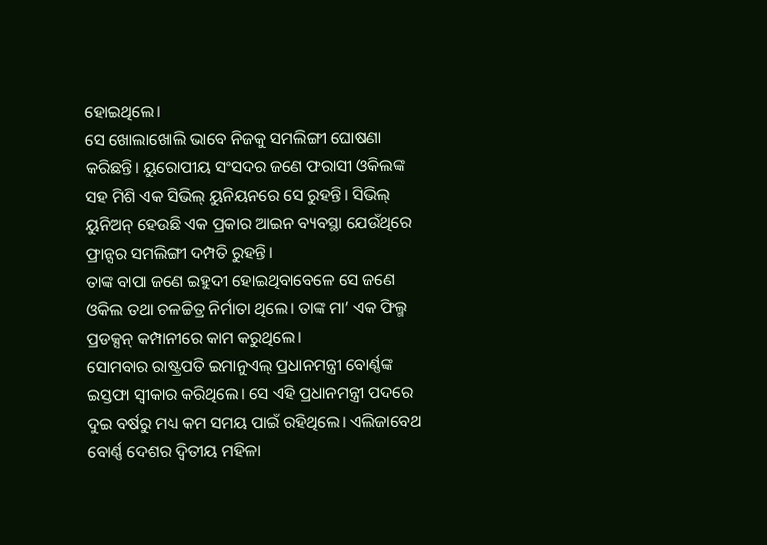ହୋଇଥିଲେ।
ସେ ଖୋଲାଖୋଲି ଭାବେ ନିଜକୁ ସମଲିଙ୍ଗୀ ଘୋଷଣା କରିଛନ୍ତି। ୟୁରୋପୀୟ ସଂସଦର ଜଣେ ଫରାସୀ ଓକିଲଙ୍କ ସହ ମିଶି ଏକ ସିଭିଲ୍ ୟୁନିୟନରେ ସେ ରୁହନ୍ତି। ସିଭିଲ୍ ୟୁନିଅନ୍ ହେଉଛି ଏକ ପ୍ରକାର ଆଇନ ବ୍ୟବସ୍ଥା ଯେଉଁଥିରେ ଫ୍ରାନ୍ସର ସମଲିଙ୍ଗୀ ଦମ୍ପତି ରୁହନ୍ତି।
ତାଙ୍କ ବାପା ଜଣେ ଇହୁଦୀ ହୋଇଥିବାବେଳେ ସେ ଜଣେ ଓକିଲ ତଥା ଚଳଚ୍ଚିତ୍ର ନିର୍ମାତା ଥିଲେ। ତାଙ୍କ ମା’ ଏକ ଫିଲ୍ମ ପ୍ରଡକ୍ସନ୍ କମ୍ପାନୀରେ କାମ କରୁଥିଲେ।
ସୋମବାର ରାଷ୍ଟ୍ରପତି ଇମାନୁଏଲ୍ ପ୍ରଧାନମନ୍ତ୍ରୀ ବୋର୍ଣ୍ଣଙ୍କ ଇସ୍ତଫା ସ୍ୱୀକାର କରିଥିଲେ। ସେ ଏହି ପ୍ରଧାନମନ୍ତ୍ରୀ ପଦରେ ଦୁଇ ବର୍ଷରୁ ମଧ୍ୟ କମ ସମୟ ପାଇଁ ରହିଥିଲେ। ଏଲିଜାବେଥ ବୋର୍ଣ୍ଣ ଦେଶର ଦ୍ୱିତୀୟ ମହିଳା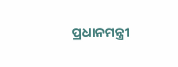ପ୍ରଧାନମନ୍ତ୍ରୀ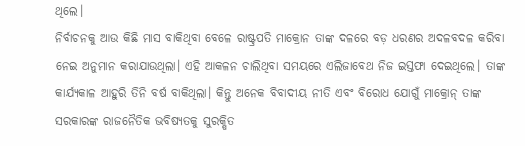ଥିଲେ।
ନିର୍ବାଚନକୁ ଆଉ କିଛି ମାସ ବାକିଥିବା ବେଳେ ରାଷ୍ଟ୍ରପତି ମାକ୍ରୋନ ତାଙ୍କ ଦଳରେ ବଡ଼ ଧରଣର ଅଦଳବଦଳ କରିବା ନେଇ ଅନୁମାନ କରାଯାଉଥିଲା। ଏହି ଆକଳନ ଚାଲିଥିବା ସମୟରେ ଏଲିଜାବେଥ ନିଜ ଇସ୍ତଫା ଦେଇଥିଲେ। ତାଙ୍କ କାର୍ଯ୍ୟକାଳ ଆହୁରି ତିନି ବର୍ଷ ବାକିଥିଲା। କିନ୍ତୁ ଅନେକ ବିବାଦୀୟ ନୀତି ଏବଂ ବିରୋଧ ଯୋଗୁଁ ମାକ୍ରୋନ୍ ତାଙ୍କ ସରକାରଙ୍କ ରାଜନୈତିକ ଭବିଷ୍ୟତକୁ ସୁରକ୍ଷିତ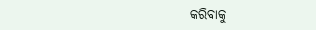କରିବାକୁ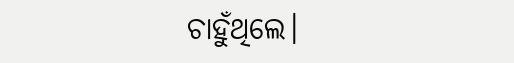ଚାହୁଁଥିଲେ।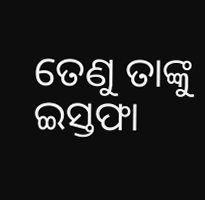ତେଣୁ ତାଙ୍କୁ ଇସ୍ତଫା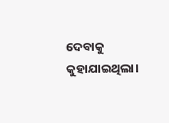ଦେବାକୁ କୁହାଯାଇଥିଲା।